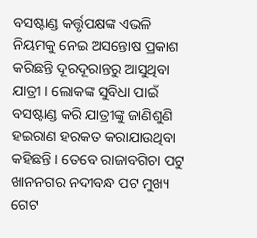ବସଷ୍ଟାଣ୍ଡ କର୍ତ୍ତୃପକ୍ଷଙ୍କ ଏଭଳି ନିୟମକୁ ନେଇ ଅସନ୍ତୋଷ ପ୍ରକାଶ କରିଛନ୍ତି ଦୂରଦୂରାନ୍ତରୁ ଆସୁଥିବା ଯାତ୍ରୀ । ଲୋକଙ୍କ ସୁବିଧା ପାଇଁ ବସଷ୍ଟାଣ୍ଡ କରି ଯାତ୍ରୀଙ୍କୁ ଜାଣିଶୁଣି ହଇରାଣ ହରକତ କରାଯାଉଥିବା କହିଛନ୍ତି । ତେବେ ରାଜାବଗିଚା ପଟୁ ଖାନନଗର ନଦୀବନ୍ଧ ପଟ ମୁଖ୍ୟ ଗେଟ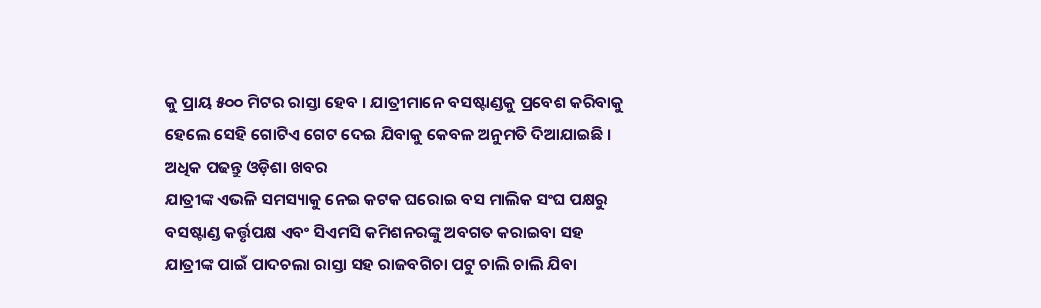କୁ ପ୍ରାୟ ୫୦୦ ମିଟର ରାସ୍ତା ହେବ । ଯାତ୍ରୀମାନେ ବସଷ୍ଟାଣ୍ଡକୁ ପ୍ରବେଶ କରିବାକୁ ହେଲେ ସେହି ଗୋଟିଏ ଗେଟ ଦେଇ ଯିବାକୁ କେବଳ ଅନୁମତି ଦିଆଯାଇଛି ।
ଅଧିକ ପଢନ୍ତୁ ଓଡ଼ିଶା ଖବର
ଯାତ୍ରୀଙ୍କ ଏଭଳି ସମସ୍ୟାକୁ ନେଇ କଟକ ଘରୋଇ ବସ ମାଲିକ ସଂଘ ପକ୍ଷରୁ ବସଷ୍ଟାଣ୍ଡ କର୍ତ୍ତୃପକ୍ଷ ଏବଂ ସିଏମସି କମିଶନରଙ୍କୁ ଅବଗତ କରାଇବା ସହ ଯାତ୍ରୀଙ୍କ ପାଇଁ ପାଦଚଲା ରାସ୍ତା ସହ ରାଜବଗିଚା ପଟୁ ଚାଲି ଚାଲି ଯିବା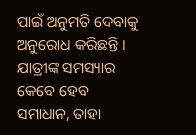ପାଇଁ ଅନୁମତି ଦେବାକୁ ଅନୁରୋଧ କରିଛନ୍ତି । ଯାତ୍ରୀଙ୍କ ସମସ୍ୟାର କେବେ ହେବ ସମାଧାନ, ତାହା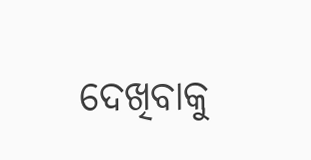ଦେଖିବାକୁ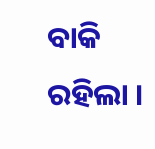ବାକି ରହିଲା ।